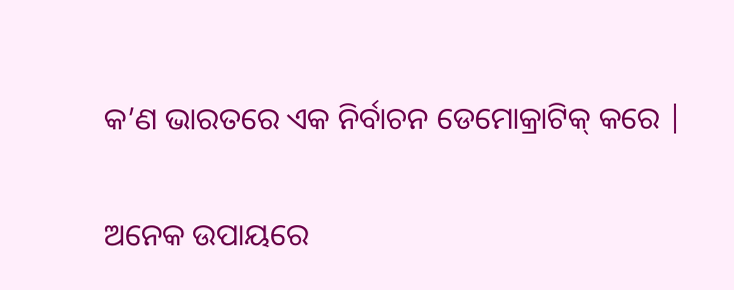କ’ଣ ଭାରତରେ ଏକ ନିର୍ବାଚନ ଡେମୋକ୍ରାଟିକ୍ କରେ |

ଅନେକ ଉପାୟରେ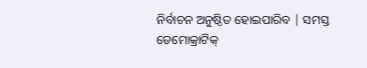ନିର୍ବାଚନ ଅନୁଷ୍ଠିତ ହୋଇପାରିବ | ସମସ୍ତ ଡେମୋକ୍ରାଟିକ୍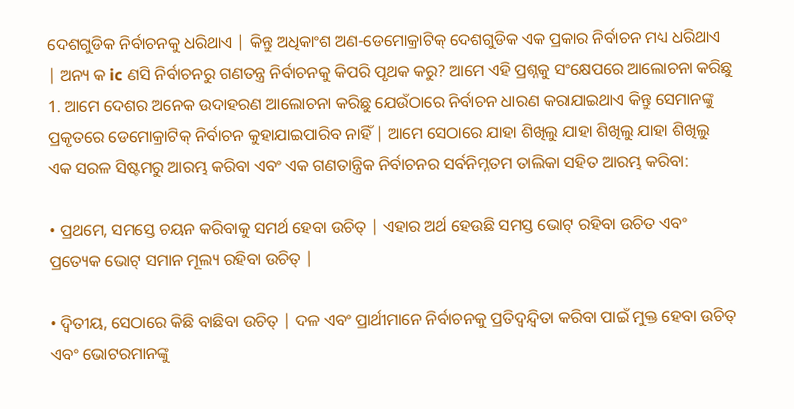ଦେଶଗୁଡିକ ନିର୍ବାଚନକୁ ଧରିଥାଏ | କିନ୍ତୁ ଅଧିକାଂଶ ଅଣ-ଡେମୋକ୍ରାଟିକ୍ ଦେଶଗୁଡିକ ଏକ ପ୍ରକାର ନିର୍ବାଚନ ମଧ୍ୟ ଧରିଥାଏ | ଅନ୍ୟ କ ic ଣସି ନିର୍ବାଚନରୁ ଗଣତନ୍ତ୍ର ନିର୍ବାଚନକୁ କିପରି ପୃଥକ କରୁ? ଆମେ ଏହି ପ୍ରଶ୍ନକୁ ସଂକ୍ଷେପରେ ଆଲୋଚନା କରିଛୁ 1. ଆମେ ଦେଶର ଅନେକ ଉଦାହରଣ ଆଲୋଚନା କରିଛୁ ଯେଉଁଠାରେ ନିର୍ବାଚନ ଧାରଣ କରାଯାଇଥାଏ କିନ୍ତୁ ସେମାନଙ୍କୁ ପ୍ରକୃତରେ ଡେମୋକ୍ରାଟିକ୍ ନିର୍ବାଚନ କୁହାଯାଇପାରିବ ନାହିଁ | ଆମେ ସେଠାରେ ଯାହା ଶିଖିଲୁ ଯାହା ଶିଖିଲୁ ଯାହା ଶିଖିଲୁ ଏକ ସରଳ ସିଷ୍ଟମରୁ ଆରମ୍ଭ କରିବା ଏବଂ ଏକ ଗଣତାନ୍ତ୍ରିକ ନିର୍ବାଚନର ସର୍ବନିମ୍ନତମ ତାଲିକା ସହିତ ଆରମ୍ଭ କରିବା:

• ପ୍ରଥମେ, ସମସ୍ତେ ଚୟନ କରିବାକୁ ସମର୍ଥ ହେବା ଉଚିତ୍ | ଏହାର ଅର୍ଥ ହେଉଛି ସମସ୍ତ ଭୋଟ୍ ରହିବା ଉଚିତ ଏବଂ ପ୍ରତ୍ୟେକ ଭୋଟ୍ ସମାନ ମୂଲ୍ୟ ରହିବା ଉଚିତ୍ |

• ଦ୍ୱିତୀୟ, ସେଠାରେ କିଛି ବାଛିବା ଉଚିତ୍ | ଦଳ ଏବଂ ପ୍ରାର୍ଥୀମାନେ ନିର୍ବାଚନକୁ ପ୍ରତିଦ୍ୱନ୍ଦ୍ୱିତା କରିବା ପାଇଁ ମୁକ୍ତ ହେବା ଉଚିତ୍ ଏବଂ ଭୋଟରମାନଙ୍କୁ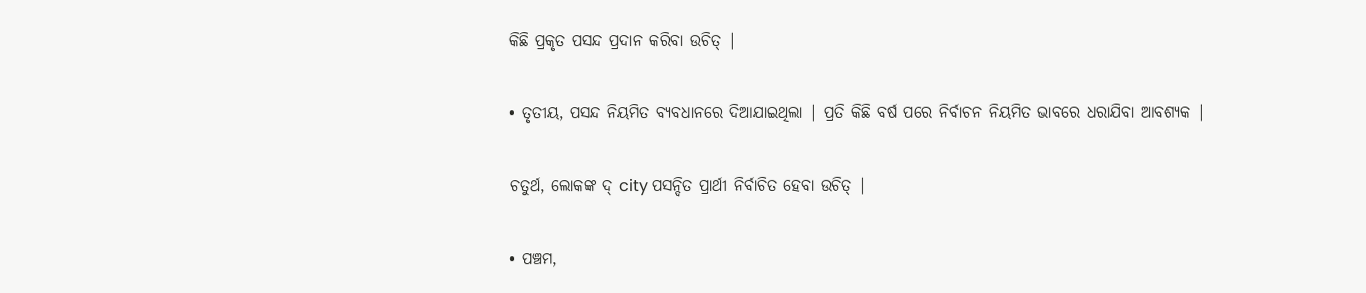କିଛି ପ୍ରକୃତ ପସନ୍ଦ ପ୍ରଦାନ କରିବା ଉଚିତ୍ |

• ତୃତୀୟ, ପସନ୍ଦ ନିୟମିତ ବ୍ୟବଧାନରେ ଦିଆଯାଇଥିଲା | ପ୍ରତି କିଛି ବର୍ଷ ପରେ ନିର୍ବାଚନ ନିୟମିତ ଭାବରେ ଧରାଯିବା ଆବଶ୍ୟକ |

ଚତୁର୍ଥ, ଲୋକଙ୍କ ଦ୍ city ପସନ୍ଦିତ ପ୍ରାର୍ଥୀ ନିର୍ବାଚିତ ହେବା ଉଚିତ୍ |

• ପଞ୍ଚମ,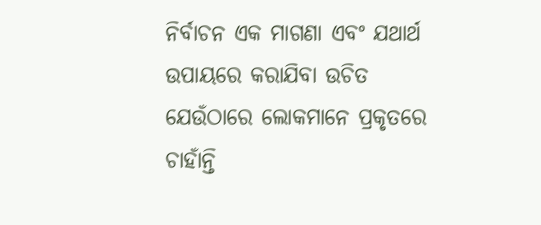ନିର୍ବାଚନ ଏକ ମାଗଣା ଏବଂ ଯଥାର୍ଥ ଉପାୟରେ କରାଯିବା ଉଚିତ ଯେଉଁଠାରେ ଲୋକମାନେ ପ୍ରକୃତରେ ଚାହାଁନ୍ତି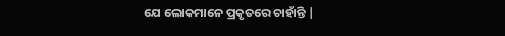ଯେ ଲୋକମାନେ ପ୍ରକୃତରେ ଚାହାଁନ୍ତି |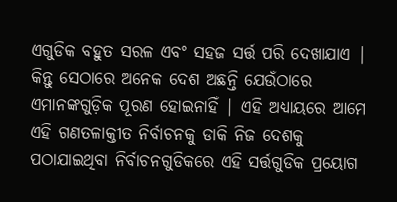ଏଗୁଡିକ ବହୁତ ସରଳ ଏବଂ ସହଜ ସର୍ତ୍ତ ପରି ଦେଖାଯାଏ | କିନ୍ତୁ ସେଠାରେ ଅନେକ ଦେଶ ଅଛନ୍ତି ଯେଉଁଠାରେ ଏମାନଙ୍କଗୁଡ଼ିକ ପୂରଣ ହୋଇନାହିଁ | ଏହି ଅଧ୍ୟାୟରେ ଆମେ ଏହି ଗଣତଳାକ୍ତୀତ ନିର୍ବାଚନକୁ ଡାକି ନିଜ ଦେଶକୁ ପଠାଯାଇଥିବା ନିର୍ବାଚନଗୁଡିକରେ ଏହି ସର୍ତ୍ତଗୁଡିକ ପ୍ରୟୋଗ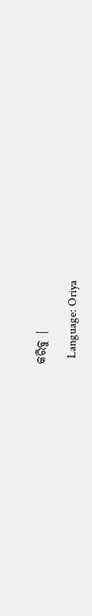କରିବୁ |

  Language: Oriya